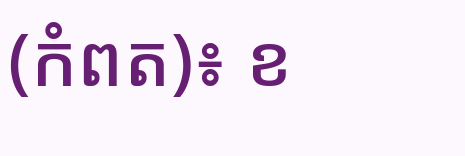(កំពត)៖ ខ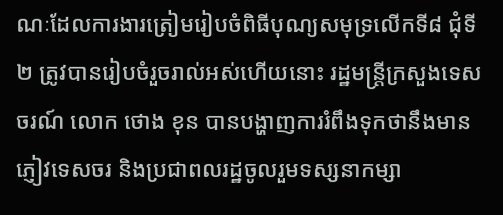ណៈដែលការងារត្រៀមរៀបចំពិធីបុណ្យសមុទ្រលើកទី៨ ជុំទី២ ត្រូវបានរៀបចំរួចរាល់អស់ហើយនោះ រដ្ឋមន្ត្រីក្រសួងទេសចរណ៍ លោក ថោង ខុន បានបង្ហាញការរំពឹងទុកថានឹងមានភ្ញៀវទេសចរ និងប្រជាពលរដ្ឋចូលរួមទស្សនាកម្សា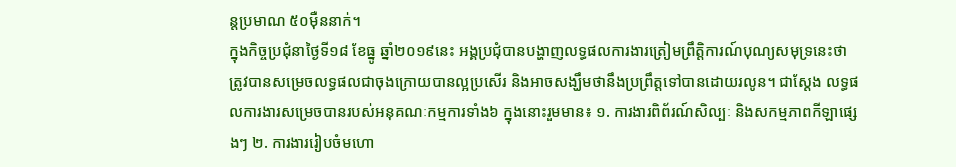ន្តប្រមាណ ៥០ម៉ឺននាក់។
ក្នុងកិច្ចប្រជុំនាថ្ងៃទី១៨ ខែធ្នូ ឆ្នាំ២០១៩នេះ អង្គប្រជុំបានបង្ហាញលទ្ធផលការងារត្រៀមព្រឹត្តិការណ៍បុណ្យសមុទ្រនេះថា ត្រូវបានសម្រេចលទ្ធផលជាចុងក្រោយបានល្អប្រសើរ និងអាចសង្ឃឹមថានឹងប្រព្រឹត្តទៅបានដោយរលូន។ ជាស្តែង លទ្ធផលការងារសម្រេចបានរបស់អនុគណៈកម្មការទាំង៦ ក្នុងនោះរួមមាន៖ ១. ការងារពិព័រណ៍សិល្បៈ និងសកម្មភាពកីឡាផ្សេងៗ ២. ការងាររៀបចំមហោ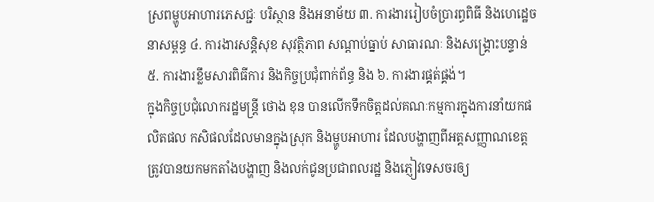ស្រពម្ហូបអាហារភេសជ្ជៈ បរិស្ថាន និងអនាម័យ ៣. ការងាររៀបចំប្រារព្ធពិធី និងហេដ្ឋេចនាសម្ពន្ធ ៤. ការងារសន្តិសុខ សុវត្ថិភាព សណ្ដាប់ធ្នាប់ សាធារណៈ និងសង្រ្គោះបន្ទាន់ ៥. ការងារខ្លឹមសារពិធីការ និងកិច្ចប្រជុំពាក់ព័ន្ធ និង ៦. ការងារផ្គត់ផ្គង់។
ក្នុងកិច្ចប្រជុំលោករដ្ឋមន្ត្រី ថោង ខុន បានលើកទឹកចិត្តដល់គណៈកម្មការក្នុងការនាំយកផលិតផល កសិផលដែលមានក្នុងស្រុក និងម្ហូបអាហារ ដែលបង្ហាញពីអត្តសញ្ញាណខេត្ត ត្រូវបានយកមកតាំងបង្ហាញ និងលក់ជូនប្រជាពលរដ្ឋ និងភ្ញៀវទេសចរឲ្យ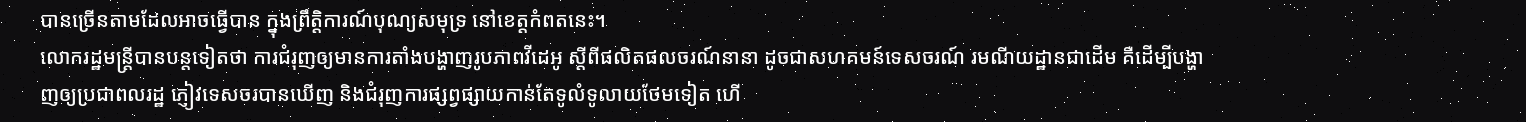បានច្រើនតាមដែលអាចធ្វើបាន ក្នុងព្រឹត្តិការណ៍បុណ្យសមុទ្រ នៅខេត្តកំពតនេះ។
លោករដ្ឋមន្ត្រីបានបន្តទៀតថា ការជំរុញឲ្យមានការតាំងបង្ហាញរូបភាពវីដេអូ ស្តីពីផលិតផលចរណ៍នានា ដូចជាសហគមន៍ទេសចរណ៍ រមណីយដ្ឋានជាដើម គឺដើម្បីបង្ហាញឲ្យប្រជាពលរដ្ឋ ភ្ញៀវទេសចរបានឃើញ និងជំរុញការផ្សព្វផ្សាយកាន់តែទូលំទូលាយថែមទៀត ហើ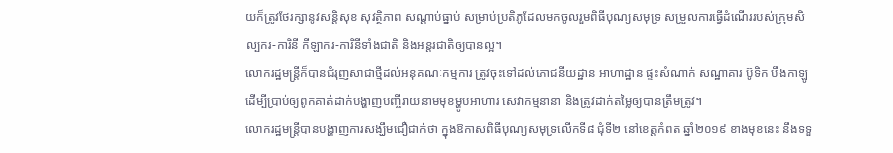យក៏ត្រូវថែរក្សានូវសន្តិសុខ សុវត្ថិភាព សណ្ដាប់ធ្នាប់ សម្រាប់ប្រតិភូដែលមកចូលរួមពិធីបុណ្យសមុទ្រ សម្រួលការធ្វើដំណើររបស់ក្រុមសិល្បករ-ការិនី កីឡាករ-ការិនីទាំងជាតិ និងអន្តរជាតិឲ្យបានល្អ។
លោករដ្ឋមន្ត្រីក៏បានជំរុញសាជាថ្មីដល់អនុគណៈកម្មការ ត្រូវចុះទៅដល់ភោជនីយដ្ឋាន អាហាដ្ឋាន ផ្ទះសំណាក់ សណ្ឋាគារ ប៊ូទិក បឹងកាឡូ ដើម្បីប្រាប់ឲ្យពូកគាត់ដាក់បង្ហាញបញ្ចីរាយនាមមុខម្ហូបអាហារ សេវាកម្មនានា និងត្រូវដាក់តម្លៃឲ្យបានត្រឹមត្រូវ។
លោករដ្ឋមន្ត្រីបានបង្ហាញការសង្ឃឹមជឿជាក់ថា ក្នុងឱកាសពិធីបុណ្យសមុទ្រលើកទី៨ ជុំទី២ នៅខេត្តកំពត ឆ្នាំ២០១៩ ខាងមុខនេះ នឹងទទួ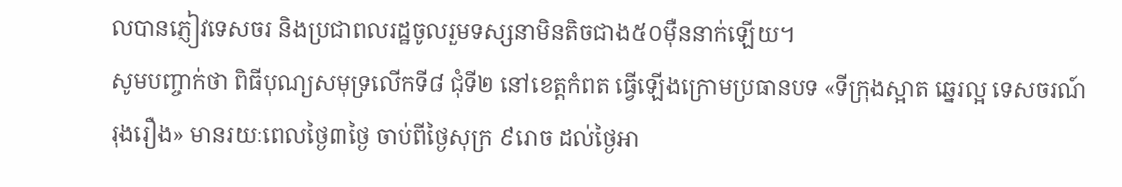លបានភ្ញៀវទេសចរ និងប្រជាពលរដ្ឋចូលរួមទស្សនាមិនតិចជាង៥០ម៉ឺននាក់ឡើយ។
សូមបញ្ចាក់ថា ពិធីបុណ្យសមុទ្រលើកទី៨ ជុំទី២ នៅខេត្តកំពត ធ្វើឡើងក្រោមប្រធានបទ «ទីក្រុងស្អាត ឆ្នេរល្អ ទេសចរណ៍រុងរឿង» មានរយៈពេលថ្ងៃ៣ថ្ងៃ ចាប់ពីថ្ងៃសុក្រ ៩រោច ដល់ថ្ងៃអា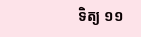ទិត្យ ១១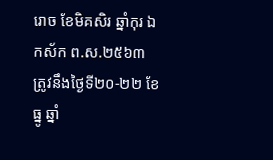រោច ខែមិគសិរ ឆ្នាំកុរ ឯកស័ក ព.ស.២៥៦៣ ត្រូវនឹងថ្ងៃទី២០-២២ ខែធ្នូ ឆ្នាំ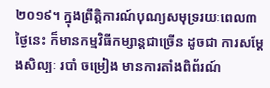២០១៩។ ក្នុងព្រឹត្តិការណ៍បុណ្យសមុទ្ររយៈពេល៣ថ្ងៃនេះ ក៏មានកម្មវិធីកម្សាន្តជាច្រើន ដូចជា ការសម្ដែងសិល្បៈ របាំ ចម្រៀង មានការតាំងពិព័រណ៍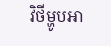វិថីម្ហូបអា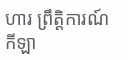ហារ ព្រឹត្តិការណ៍កីឡា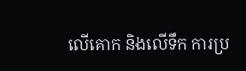លើគោក និងលើទឹក ការប្រ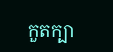កួតក្បា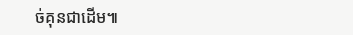ច់គុនជាដើម៕